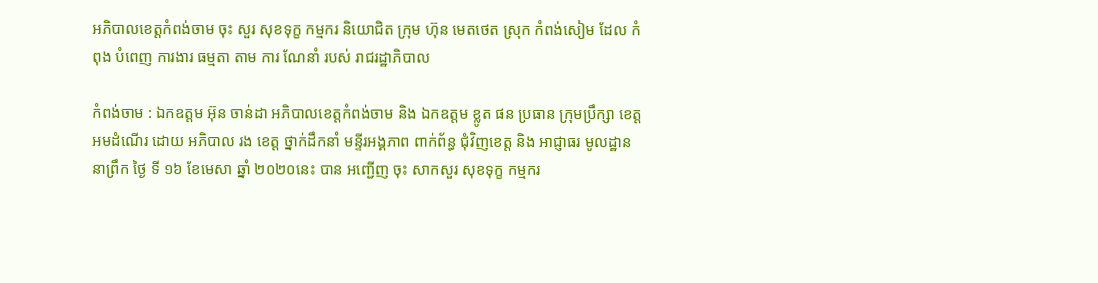អភិបាលខេត្តកំពង់ចាម ចុះ សួរ សុខទុក្ខ កម្មករ និយោជិត ក្រុម ហ៊ុន មេតថេត ស្រុក កំពង់សៀម ដែល កំពុង បំពេញ ការងារ ធម្មតា តាម ការ ណែនាំ របស់ រាជរដ្ឋាភិបាល

កំពង់ចាម : ឯកឧត្តម អ៊ុន ចាន់ដា អភិបាលខេត្តកំពង់ចាម និង ឯកឧត្តម ខ្លូត ផន ប្រធាន ក្រុមប្រឹក្សា ខេត្ត អមដំណើរ ដោយ អភិបាល រង ខេត្ត ថ្នាក់ដឹកនាំ មន្ទីរអង្គភាព ពាក់ព័ន្ធ ជុំវិញខេត្ត និង អាជ្ញាធរ មូលដ្ឋាន នាព្រឹក ថ្ងៃ ទី ១៦ ខែមេសា ឆ្នាំ ២០២០នេះ បាន អញ្ជើញ ចុះ សាកសួរ សុខទុក្ខ កម្មករ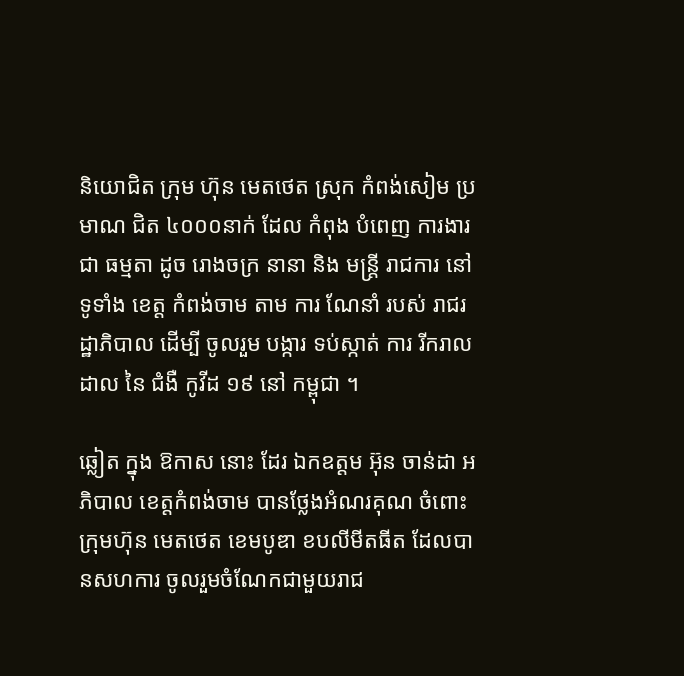និយោជិត ក្រុម ហ៊ុន មេតថេត ស្រុក កំពង់សៀម ប្រមាណ ជិត ៤០០០នាក់ ដែល កំពុង បំពេញ ការងារ ជា ធម្មតា ដូច រោងចក្រ នានា និង មន្ត្រី រាជការ នៅ ទូទាំង ខេត្ត កំពង់ចាម តាម ការ ណែនាំ របស់ រាជរដ្ឋាភិបាល ដេីម្បី ចូលរួម បង្ការ ទប់ស្កាត់ ការ រីករាលដាល នៃ ជំងឺ កូវីដ ១៩ នៅ កម្ពុជា ។

ឆ្លៀត ក្នុង ឱកាស នោះ ដែរ ឯកឧត្ដម អ៊ុន ចាន់ដា អភិបាល ខេត្តកំពង់ចាម បានថ្លែងអំណរគុណ ចំពោះ ក្រុមហ៊ុន មេតថេត ខេមបូឌា ខបលីមីតធីត ដែលបានសហការ ចូលរួមចំណែកជាមួយរាជ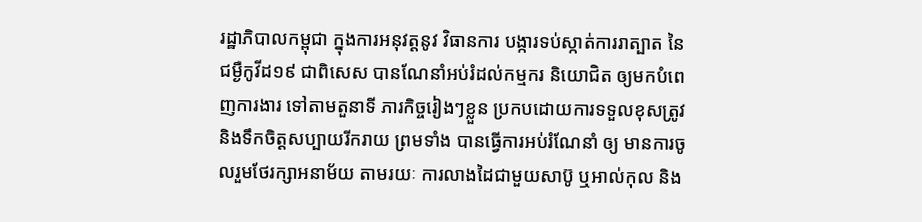រដ្ឋាភិបាលកម្ពុជា ក្នុងការអនុវត្តនូវ វិធានការ បង្ការទប់ស្កាត់ការរាត្បាត នៃជម្ងឺកូវីដ១៩ ជាពិសេស បានណែនាំអប់រំដល់កម្មករ និយោជិត ឲ្យមកបំពេញការងារ ទៅតាមតួនាទី ភារកិច្ចរៀងៗខ្លួន ប្រកបដោយការទទួលខុសត្រូវ និងទឹកចិត្តសប្បាយរីករាយ ព្រមទាំង បានធ្វើការអប់រំណែនាំ ឲ្យ មានការចូលរួមថែរក្សាអនាម័យ តាមរយៈ ការលាងដៃជាមួយសាប៊ូ ឬអាល់កុល និង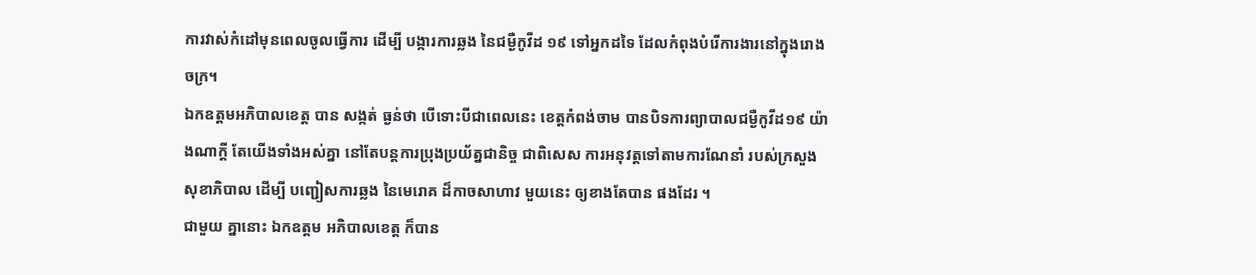ការវាស់កំដៅមុនពេលចូលធ្វើការ ដើម្បី បង្ការការឆ្លង នៃជម្ងឺកូវីដ ១៩ ទៅអ្នកដទៃ ដែលកំពុងបំរើការងារនៅក្នុងរោងចក្រ។
ឯកឧត្តមអភិបាលខេត្ត បាន សង្កត់ ធ្ងន់ថា បើទោះបីជាពេលនេះ ខេត្តកំពង់ចាម បានបិទការព្យាបាលជម្ងឺកូវីដ១៩ យ៉ាងណាក្ដី តែយើងទាំងអស់គ្នា នៅតែបន្តការប្រុងប្រយ័ត្នជានិច្ច ជាពិសេស ការអនុវត្តទៅតាមការណែនាំ របស់ក្រសួងសុខាភិបាល ដើម្បី បញ្ជៀសការឆ្លង នៃមេរោគ ដ៏កាចសាហាវ មួយនេះ ឲ្យខាងតែបាន ផងដែរ ។
ជាមួយ គ្នានោះ ឯកឧត្ដម អភិបាលខេត្ត ក៏បាន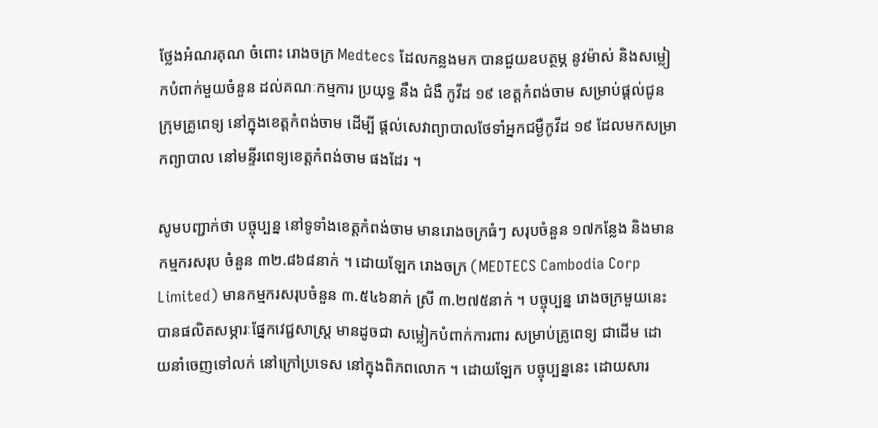ថ្លែងអំណរគុណ ចំពោះ រោងចក្រ Medtecs ដែលកន្លងមក បានជួយឧបត្ថម្ភ នូវម៉ាស់ និងសម្លៀកបំពាក់មួយចំនួន ដល់គណៈកម្មការ ប្រយុទ្ធ នឹង ជំងឺ កូវីដ ១៩ ខេត្តកំពង់ចាម សម្រាប់ផ្ដល់ជូនក្រុមគ្រូពេទ្យ នៅក្នុងខេត្តកំពង់ចាម ដើម្បី ផ្ដល់សេវាព្យាបាលថែទាំអ្នកជម្ងឺកូវីដ ១៩ ដែលមកសម្រាកព្យាបាល នៅមន្ទីរពេទ្យខេត្តកំពង់ចាម ផងដែរ ។

សូមបញ្ជាក់ថា បច្ចុប្បន្ន នៅទូទាំងខេត្តកំពង់ចាម មានរោងចក្រធំៗ សរុបចំនួន ១៧កន្លែង និងមានកម្មករសរុប ចំនួន ៣២.៨៦៨នាក់ ។ ដោយឡែក រោងចក្រ (MEDTECS Cambodia Corp Limited) មានកម្មករសរុបចំនួន ៣.៥៤៦នាក់ ស្រី ៣.២៧៥នាក់ ។ បច្ចុប្បន្ន រោងចក្រមួយនេះ បានផលិតសម្ភារៈផ្នែកវេជ្ជសាស្ត្រ មានដូចជា សម្លៀកបំពាក់ការពារ សម្រាប់គ្រូពេទ្យ ជាដើម ដោយនាំចេញទៅលក់ នៅក្រៅប្រទេស នៅក្នុងពិភពលោក ។ ដោយឡែក បច្ចុប្បន្ននេះ ដោយសារ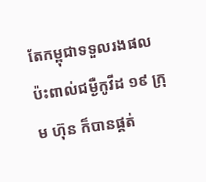តែកម្ពុជាទទួលរងផលប៉ះពាល់ជម្ងឺកូវីដ ១៩ ក្រុម ហ៊ុន ក៏បានផ្គត់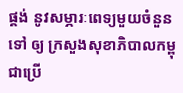ផ្គង់ នូវសម្ភារៈពេទ្យមួយចំនួន ទៅ ឲ្យ ក្រសួងសុខាភិបាលកម្ពុជាប្រើ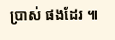ប្រាស់ ផងដែរ ៕